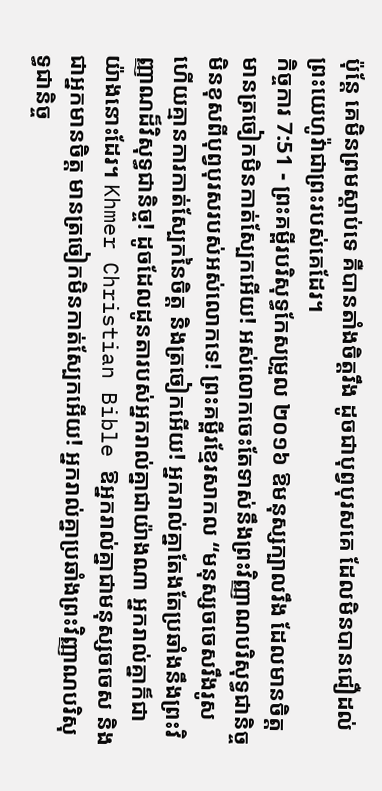ប៉ុន្តែ គេមិនព្រមស្តាប់ទេ គឺបានតាំងចិត្តរឹង ដូចជាបុព្វបុរសគេ ដែលមិនបានជឿដល់ព្រះយេហូវ៉ាជាព្រះរបស់គេដែរ។
កិច្ចការ 7:51 - ព្រះគម្ពីរបរិសុទ្ធកែសម្រួល ២០១៦ ឱមនុស្សក្បាលរឹង ដែលមានចិត្ត មានត្រចៀកមិនកាត់ស្បែកអើយ! អស់លោកចេះតែទាស់នឹងព្រះវិញ្ញាណបរិសុទ្ធជានិច្ច មិនខុសពីបុព្វបុរសរបស់អស់លោកទេ! ព្រះគម្ពីរខ្មែរសាកល “មនុស្សចចេសរឹងរូស ហើយគ្មានការកាត់ស្បែកនៃចិត្ត និងត្រចៀកអើយ! អ្នករាល់គ្នាតែងតែប្រឆាំងនឹងព្រះវិញ្ញាណដ៏វិសុទ្ធជានិច្ច! ដូចដែលដូនតារបស់អ្នករាល់គ្នាជាយ៉ាងណា អ្នករាល់គ្នាក៏ជាយ៉ាងនោះដែរ។ Khmer Christian Bible ឱអ្នករាល់គ្នាជាមនុស្សចចេស និងជាអ្នកមានចិត្ដ មានត្រចៀកមិនកាត់ស្បែកអើយ! អ្នករាល់គ្នាប្រឆាំងព្រះវិញ្ញាណបរិសុទ្ធជានិច្ច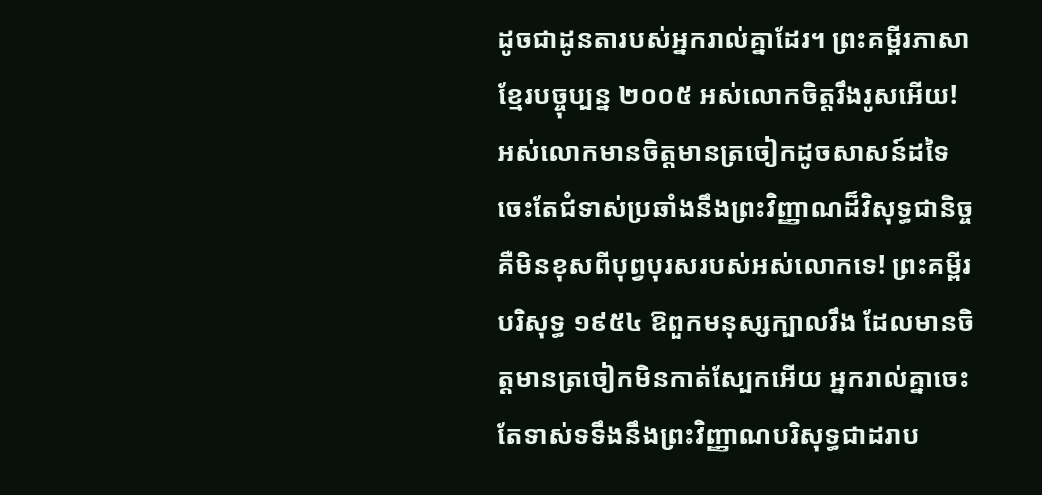ដូចជាដូនតារបស់អ្នករាល់គ្នាដែរ។ ព្រះគម្ពីរភាសាខ្មែរបច្ចុប្បន្ន ២០០៥ អស់លោកចិត្តរឹងរូសអើយ! អស់លោកមានចិត្តមានត្រចៀកដូចសាសន៍ដទៃ ចេះតែជំទាស់ប្រឆាំងនឹងព្រះវិញ្ញាណដ៏វិសុទ្ធជានិច្ច គឺមិនខុសពីបុព្វបុរសរបស់អស់លោកទេ! ព្រះគម្ពីរបរិសុទ្ធ ១៩៥៤ ឱពួកមនុស្សក្បាលរឹង ដែលមានចិត្តមានត្រចៀកមិនកាត់ស្បែកអើយ អ្នករាល់គ្នាចេះតែទាស់ទទឹងនឹងព្រះវិញ្ញាណបរិសុទ្ធជាដរាប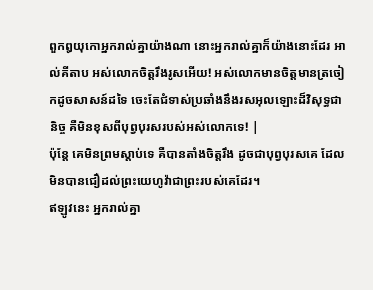ពួកឰយុកោអ្នករាល់គ្នាយ៉ាងណា នោះអ្នករាល់គ្នាក៏យ៉ាងនោះដែរ អាល់គីតាប អស់លោកចិត្ដរឹងរូសអើយ! អស់លោកមានចិត្ដមានត្រចៀកដូចសាសន៍ដទៃ ចេះតែជំទាស់ប្រឆាំងនឹងរសអុលឡោះដ៏វិសុទ្ធជានិច្ច គឺមិនខុសពីបុព្វបុរសរបស់អស់លោកទេ! |
ប៉ុន្តែ គេមិនព្រមស្តាប់ទេ គឺបានតាំងចិត្តរឹង ដូចជាបុព្វបុរសគេ ដែលមិនបានជឿដល់ព្រះយេហូវ៉ាជាព្រះរបស់គេដែរ។
ឥឡូវនេះ អ្នករាល់គ្នា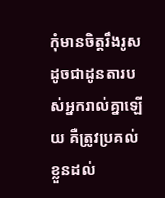កុំមានចិត្តរឹងរូស ដូចជាដូនតារបស់អ្នករាល់គ្នាឡើយ គឺត្រូវប្រគល់ខ្លួនដល់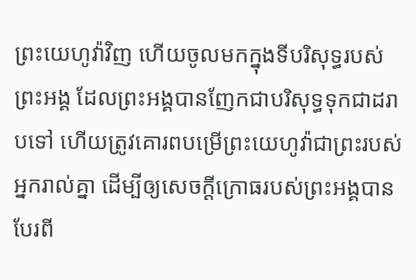ព្រះយេហូវ៉ាវិញ ហើយចូលមកក្នុងទីបរិសុទ្ធរបស់ព្រះអង្គ ដែលព្រះអង្គបានញែកជាបរិសុទ្ធទុកជាដរាបទៅ ហើយត្រូវគោរពបម្រើព្រះយេហូវ៉ាជាព្រះរបស់អ្នករាល់គ្នា ដើម្បីឲ្យសេចក្ដីក្រោធរបស់ព្រះអង្គបានបែរពី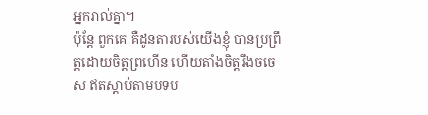អ្នករាល់គ្នា។
ប៉ុន្តែ ពួកគេ គឺដូនតារបស់យើងខ្ញុំ បានប្រព្រឹត្តដោយចិត្តព្រហើន ហើយតាំងចិត្តរឹងចចេស ឥតស្តាប់តាមបទប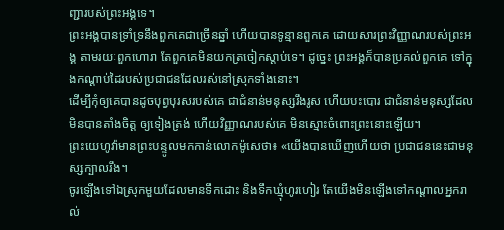ញ្ជារបស់ព្រះអង្គទេ។
ព្រះអង្គបានទ្រាំទ្រនឹងពួកគេជាច្រើនឆ្នាំ ហើយបានទូន្មានពួកគេ ដោយសារព្រះវិញ្ញាណរបស់ព្រះអង្គ តាមរយៈពួកហោរា តែពួកគេមិនយកត្រចៀកស្តាប់ទេ។ ដូច្នេះ ព្រះអង្គក៏បានប្រគល់ពួកគេ ទៅក្នុងកណ្ដាប់ដៃរបស់ប្រជាជនដែលរស់នៅស្រុកទាំងនោះ។
ដើម្បីកុំឲ្យគេបានដូចបុព្វបុរសរបស់គេ ជាជំនាន់មនុស្សរឹងរូស ហើយបះបោរ ជាជំនាន់មនុស្សដែលមិនបានតាំងចិត្ត ឲ្យទៀងត្រង់ ហើយវិញ្ញាណរបស់គេ មិនស្មោះចំពោះព្រះនោះឡើយ។
ព្រះយេហូវ៉ាមានព្រះបន្ទូលមកកាន់លោកម៉ូសេថា៖ «យើងបានឃើញហើយថា ប្រជាជននេះជាមនុស្សក្បាលរឹង។
ចូរឡើងទៅឯស្រុកមួយដែលមានទឹកដោះ និងទឹកឃ្មុំហូរហៀរ តែយើងមិនឡើងទៅកណ្ដាលអ្នករាល់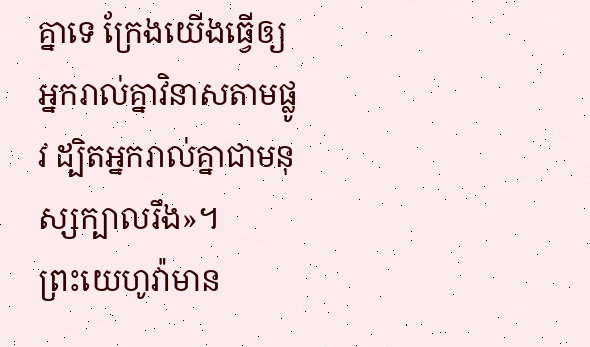គ្នាទេ ក្រែងយើងធ្វើឲ្យអ្នករាល់គ្នាវិនាសតាមផ្លូវ ដ្បិតអ្នករាល់គ្នាជាមនុស្សក្បាលរឹង»។
ព្រះយេហូវ៉ាមាន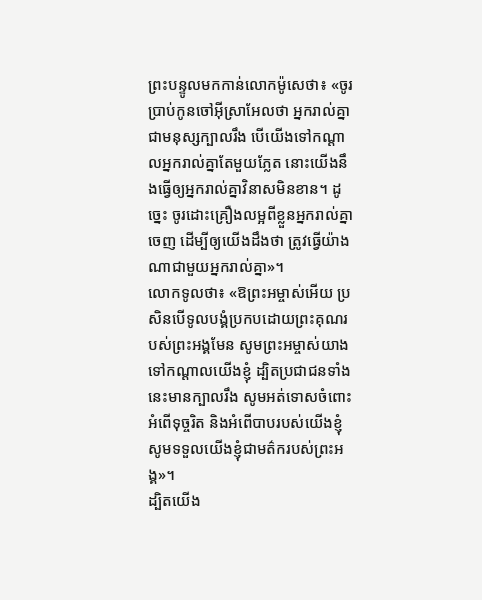ព្រះបន្ទូលមកកាន់លោកម៉ូសេថា៖ «ចូរប្រាប់កូនចៅអ៊ីស្រាអែលថា អ្នករាល់គ្នាជាមនុស្សក្បាលរឹង បើយើងទៅកណ្ដាលអ្នករាល់គ្នាតែមួយភ្លែត នោះយើងនឹងធ្វើឲ្យអ្នករាល់គ្នាវិនាសមិនខាន។ ដូច្នេះ ចូរដោះគ្រឿងលម្អពីខ្លួនអ្នករាល់គ្នាចេញ ដើម្បីឲ្យយើងដឹងថា ត្រូវធ្វើយ៉ាងណាជាមួយអ្នករាល់គ្នា»។
លោកទូលថា៖ «ឱព្រះអម្ចាស់អើយ ប្រសិនបើទូលបង្គំប្រកបដោយព្រះគុណរបស់ព្រះអង្គមែន សូមព្រះអម្ចាស់យាងទៅកណ្ដាលយើងខ្ញុំ ដ្បិតប្រជាជនទាំងនេះមានក្បាលរឹង សូមអត់ទោសចំពោះអំពើទុច្ចរិត និងអំពើបាបរបស់យើងខ្ញុំ សូមទទួលយើងខ្ញុំជាមត៌ករបស់ព្រះអង្គ»។
ដ្បិតយើង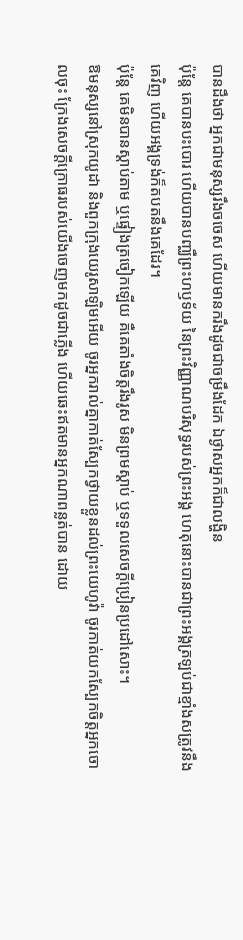បានដឹងថា អ្នកជាមនុស្សរឹងចចេស ហើយមានករឹងដូចជាចម្រឹងដែក ឯថ្ងាសអ្នកក៏ជាលង្ហិន
ប៉ុន្តែ គេបានបះបោរ ហើយបានបញ្ឈឺព្រះហឫទ័យ នៃព្រះវិញ្ញាណបរិសុទ្ធរបស់ព្រះអង្គ ហេតុនោះបានជាព្រះអង្គត្រឡប់ជាខ្មាំងសត្រូវនឹងគេវិញ ហើយអង្គទ្រង់ក៏តបតនឹងគេដែរ។
ប៉ុន្តែ គេមិនបានស្តាប់តាម ឬផ្ទៀងត្រចៀកឡើយ គឺគេតាំងចិត្តរឹងរូស មិនព្រមស្ដាប់ ឬទទួលសេចក្ដីប្រៀនប្រដៅសោះ។
ឱមនុស្សនៅស្រុកយូដា និងពួកក្រុងយេរូសាឡិមអើយ ចូរអ្នករាល់គ្នាកាត់ស្បែកថ្វាយខ្លួនដល់ព្រះយេហូវ៉ា ចូរកាត់យកស្បែកចិត្តអ្នកចោលចុះ ក្រែងសេចក្ដីក្រោធរបស់យើងចេញមកដូចជាភ្លើង ហើយឆេះឥតមានអ្នកណាពន្លត់បាន ដោយ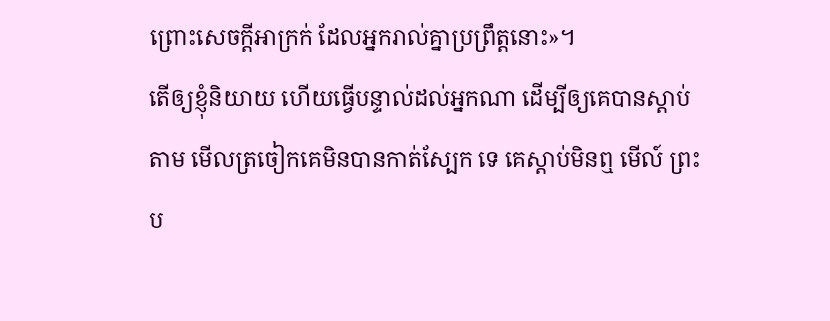ព្រោះសេចក្ដីអាក្រក់ ដែលអ្នករាល់គ្នាប្រព្រឹត្តនោះ»។
តើឲ្យខ្ញុំនិយាយ ហើយធ្វើបន្ទាល់ដល់អ្នកណា ដើម្បីឲ្យគេបានស្តាប់តាម មើលត្រចៀកគេមិនបានកាត់ស្បែក ទេ គេស្តាប់មិនឮ មើល៍ ព្រះប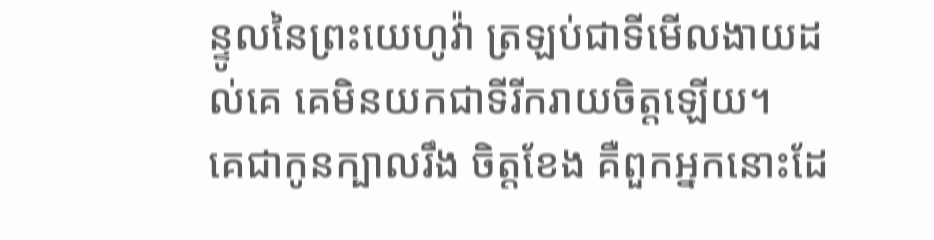ន្ទូលនៃព្រះយេហូវ៉ា ត្រឡប់ជាទីមើលងាយដល់គេ គេមិនយកជាទីរីករាយចិត្តឡើយ។
គេជាកូនក្បាលរឹង ចិត្តខែង គឺពួកអ្នកនោះដែ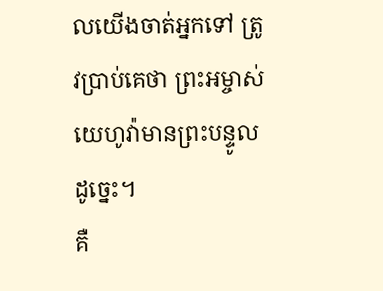លយើងចាត់អ្នកទៅ ត្រូវប្រាប់គេថា ព្រះអម្ចាស់យេហូវ៉ាមានព្រះបន្ទូលដូច្នេះ។
គឺ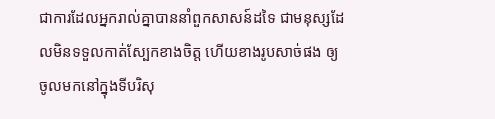ជាការដែលអ្នករាល់គ្នាបាននាំពួកសាសន៍ដទៃ ជាមនុស្សដែលមិនទទួលកាត់ស្បែកខាងចិត្ត ហើយខាងរូបសាច់ផង ឲ្យចូលមកនៅក្នុងទីបរិសុ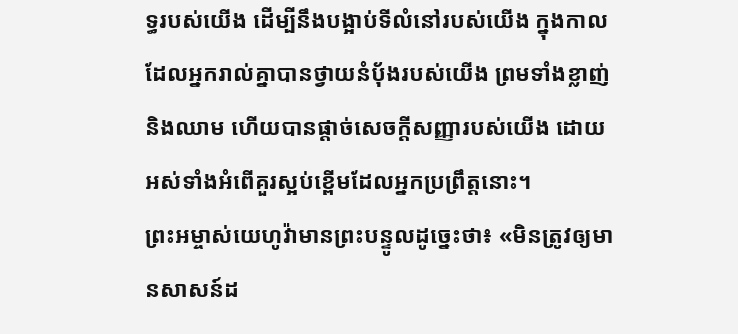ទ្ធរបស់យើង ដើម្បីនឹងបង្អាប់ទីលំនៅរបស់យើង ក្នុងកាលដែលអ្នករាល់គ្នាបានថ្វាយនំបុ័ងរបស់យើង ព្រមទាំងខ្លាញ់ និងឈាម ហើយបានផ្តាច់សេចក្ដីសញ្ញារបស់យើង ដោយអស់ទាំងអំពើគួរស្អប់ខ្ពើមដែលអ្នកប្រព្រឹត្តនោះ។
ព្រះអម្ចាស់យេហូវ៉ាមានព្រះបន្ទូលដូច្នេះថា៖ «មិនត្រូវឲ្យមានសាសន៍ដ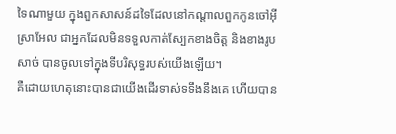ទៃណាមួយ ក្នុងពួកសាសន៍ដទៃដែលនៅកណ្ដាលពួកកូនចៅអ៊ីស្រាអែល ជាអ្នកដែលមិនទទួលកាត់ស្បែកខាងចិត្ត និងខាងរូបសាច់ បានចូលទៅក្នុងទីបរិសុទ្ធរបស់យើងឡើយ។
គឺដោយហេតុនោះបានជាយើងដើរទាស់ទទឹងនឹងគេ ហើយបាន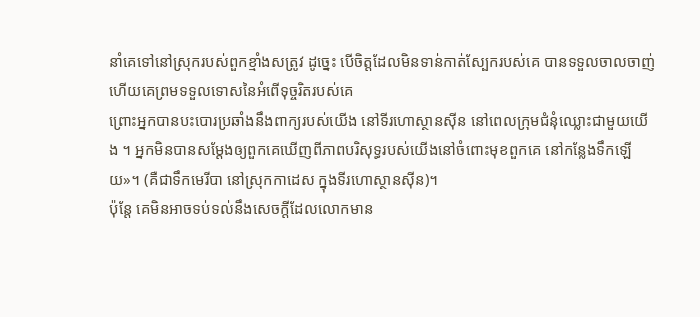នាំគេទៅនៅស្រុករបស់ពួកខ្មាំងសត្រូវ ដូច្នេះ បើចិត្តដែលមិនទាន់កាត់ស្បែករបស់គេ បានទទួលចាលចាញ់ ហើយគេព្រមទទួលទោសនៃអំពើទុច្ចរិតរបស់គេ
ព្រោះអ្នកបានបះបោរប្រឆាំងនឹងពាក្យរបស់យើង នៅទីរហោស្ថានស៊ីន នៅពេលក្រុមជំនុំឈ្លោះជាមួយយើង ។ អ្នកមិនបានសម្ដែងឲ្យពួកគេឃើញពីភាពបរិសុទ្ធរបស់យើងនៅចំពោះមុខពួកគេ នៅកន្លែងទឹកឡើយ»។ (គឺជាទឹកមេរីបា នៅស្រុកកាដេស ក្នុងទីរហោស្ថានស៊ីន)។
ប៉ុន្ដែ គេមិនអាចទប់ទល់នឹងសេចក្ដីដែលលោកមាន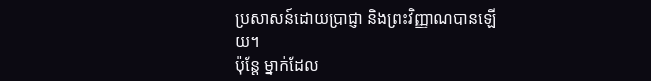ប្រសាសន៍ដោយប្រាជ្ញា និងព្រះវិញ្ញាណបានឡើយ។
ប៉ុន្តែ ម្នាក់ដែល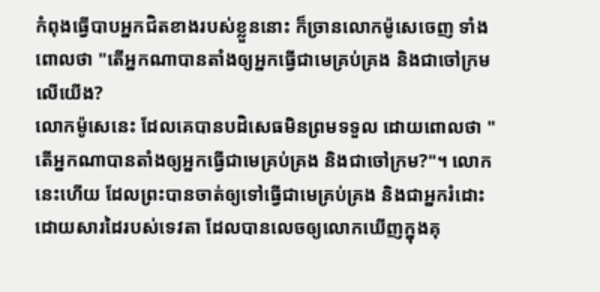កំពុងធ្វើបាបអ្នកជិតខាងរបស់ខ្លួននោះ ក៏ច្រានលោកម៉ូសេចេញ ទាំងពោលថា "តើអ្នកណាបានតាំងឲ្យអ្នកធ្វើជាមេគ្រប់គ្រង និងជាចៅក្រមលើយើង?
លោកម៉ូសេនេះ ដែលគេបានបដិសេធមិនព្រមទទួល ដោយពោលថា "តើអ្នកណាបានតាំងឲ្យអ្នកធ្វើជាមេគ្រប់គ្រង និងជាចៅក្រម?"។ លោកនេះហើយ ដែលព្រះបានចាត់ឲ្យទៅធ្វើជាមេគ្រប់គ្រង និងជាអ្នករំដោះ ដោយសារដៃរបស់ទេវតា ដែលបានលេចឲ្យលោកឃើញក្នុងគុ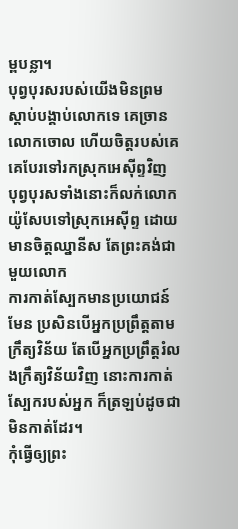ម្ពបន្លា។
បុព្វបុរសរបស់យើងមិនព្រមស្ដាប់បង្គាប់លោកទេ គេច្រានលោកចោល ហើយចិត្តរបស់គេ គេបែរទៅរកស្រុកអេស៊ីព្ទវិញ
បុព្វបុរសទាំងនោះក៏លក់លោកយ៉ូសែបទៅស្រុកអេស៊ីព្ទ ដោយមានចិត្តឈ្នានីស តែព្រះគង់ជាមួយលោក
ការកាត់ស្បែកមានប្រយោជន៍មែន ប្រសិនបើអ្នកប្រព្រឹត្តតាមក្រឹត្យវិន័យ តែបើអ្នកប្រព្រឹត្តរំលងក្រឹត្យវិន័យវិញ នោះការកាត់ស្បែករបស់អ្នក ក៏ត្រឡប់ដូចជាមិនកាត់ដែរ។
កុំធ្វើឲ្យព្រះ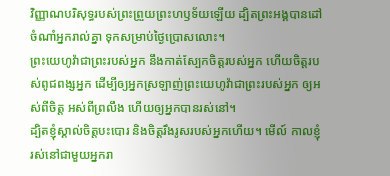វិញ្ញាណបរិសុទ្ធរបស់ព្រះព្រួយព្រះហឫទ័យឡើយ ដ្បិតព្រះអង្គបានដៅចំណាំអ្នករាល់គ្នា ទុកសម្រាប់ថ្ងៃប្រោសលោះ។
ព្រះយេហូវ៉ាជាព្រះរបស់អ្នក នឹងកាត់ស្បែកចិត្តរបស់អ្នក ហើយចិត្តរបស់ពូជពង្សអ្នក ដើម្បីឲ្យអ្នកស្រឡាញ់ព្រះយេហូវ៉ាជាព្រះរបស់អ្នក ឲ្យអស់ពីចិត្ត អស់ពីព្រលឹង ហើយឲ្យអ្នកបានរស់នៅ។
ដ្បិតខ្ញុំស្គាល់ចិត្តបះបោរ និងចិត្តរឹងរូសរបស់អ្នកហើយ។ មើល៍ កាលខ្ញុំរស់នៅជាមួយអ្នករា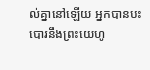ល់គ្នានៅឡើយ អ្នកបានបះបោរនឹងព្រះយេហូ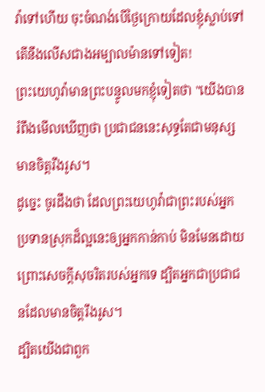វ៉ាទៅហើយ ចុះចំណង់បើថ្ងៃក្រោយដែលខ្ញុំស្លាប់ទៅ តើនឹងលើសជាងអម្បាលម៉ានទៅទៀត!
ព្រះយេហូវ៉ាមានព្រះបន្ទូលមកខ្ញុំទៀតថា "យើងបានរំពឹងមើលឃើញថា ប្រជាជននេះសុទ្ធតែជាមនុស្សមានចិត្តរឹងរូស។
ដូច្នេះ ចូរដឹងថា ដែលព្រះយេហូវ៉ាជាព្រះរបស់អ្នក ប្រទានស្រុកដ៏ល្អនេះឲ្យអ្នកកាន់កាប់ មិនមែនដោយព្រោះសេចក្ដីសុចរិតរបស់អ្នកទេ ដ្បិតអ្នកជាប្រជាជនដែលមានចិត្តរឹងរូស។
ដ្បិតយើងជាពួក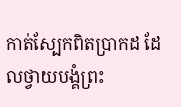កាត់ស្បែកពិតប្រាកដ ដែលថ្វាយបង្គំព្រះ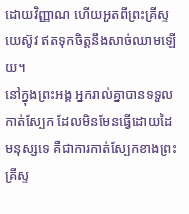ដោយវិញ្ញាណ ហើយអួតពីព្រះគ្រីស្ទយេស៊ូវ ឥតទុកចិត្តនឹងសាច់ឈាមឡើយ។
នៅក្នុងព្រះអង្គ អ្នករាល់គ្នាបានទទួលកាត់ស្បែក ដែលមិនមែនធ្វើដោយដៃមនុស្សទេ គឺជាការកាត់ស្បែកខាងព្រះគ្រីស្ទ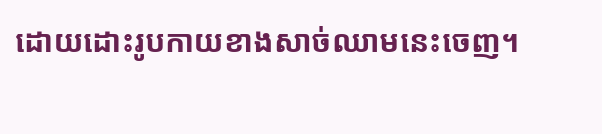ដោយដោះរូបកាយខាងសាច់ឈាមនេះចេញ។